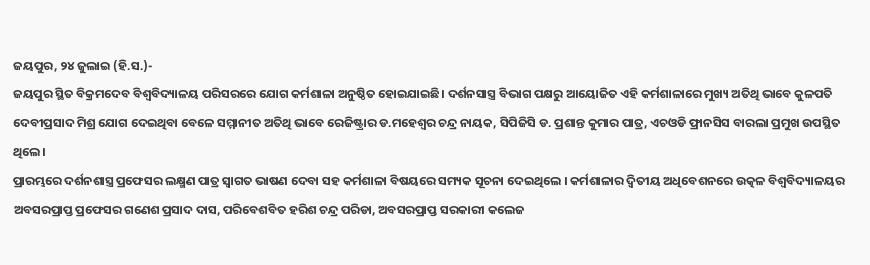ଜୟପୁର, ୨୪ ଜୁଲାଇ (ହି.ସ.)-
ଜୟପୁର ସ୍ଥିତ ବିକ୍ରମଦେବ ବିଶ୍ବବିଦ୍ୟାଳୟ ପରିସରରେ ଯୋଗ କର୍ମଶାଳା ଅନୁଷ୍ଠିତ ହୋଇଯାଇଛି। ଦର୍ଶନସାସ୍ତ୍ର ବିଭାଗ ପକ୍ଷରୁ ଆୟୋଜିତ ଏହି କର୍ମଶାଳାରେ ମୁଖ୍ୟ ଅତିଥି ଭାବେ କୁଳପତି ଦେବୀପ୍ରସାଦ ମିଶ୍ର ଯୋଗ ଦେଇଥିବା ବେଳେ ସମ୍ମାନୀତ ଅତିଥି ଭାବେ ରେଜିଷ୍ଟ୍ରାର ଡ.ମହେଶ୍ବର ଚନ୍ଦ୍ର ନାୟକ, ସିପିଜିସି ଡ. ପ୍ରଶାନ୍ତ କୁମାର ପାତ୍ର, ଏଚଓଡି ଫ୍ରାନସିସ ବାରଲା ପ୍ରମୁଖ ଉପସ୍ଥିତ ଥିଲେ।
ପ୍ରାରମ୍ଭରେ ଦର୍ଶନଶାସ୍ତ୍ର ପ୍ରଫେସର ଲକ୍ଷ୍ମଣ ପାତ୍ର ସ୍ବାଗତ ଭାଷଣ ଦେବା ସହ କର୍ମଶାଳା ବିଷୟରେ ସମ୍ୟକ ସୂଚନା ଦେଇଥିଲେ । କର୍ମଶାଳାର ଦ୍ବିତୀୟ ଅଧିବେଶନରେ ଉତ୍କଳ ବିଶ୍ବବିଦ୍ୟାଳୟର ଅବସରପ୍ରାପ୍ତ ପ୍ରଫେସର ଗଣେଶ ପ୍ରସାଦ ଦାସ, ପରିବେଶବିତ ହରିଶ ଚନ୍ଦ୍ର ପରିଡା, ଅବସରପ୍ରାପ୍ତ ସରକାରୀ କଲେଜ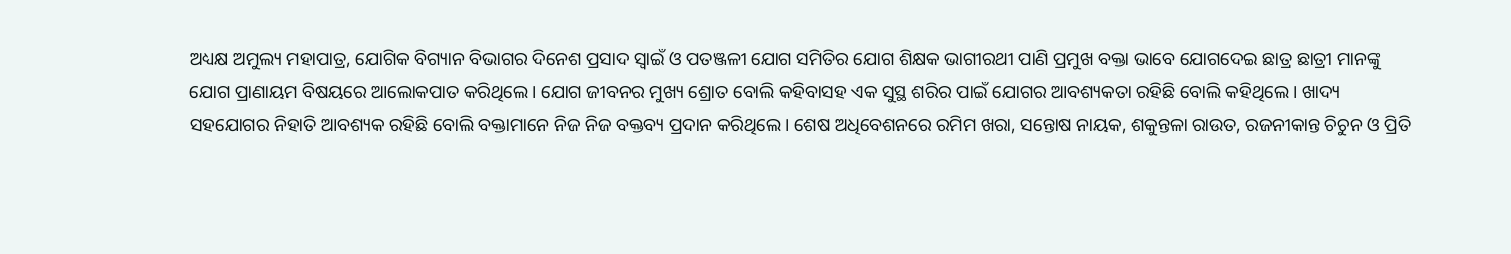ଅଧ୍ୟକ୍ଷ ଅମୁଲ୍ୟ ମହାପାତ୍ର, ଯୋଗିକ ବିଗ୍ୟାନ ବିଭାଗର ଦିନେଶ ପ୍ରସାଦ ସ୍ବାଇଁ ଓ ପତଞ୍ଜଳୀ ଯୋଗ ସମିତିର ଯୋଗ ଶିକ୍ଷକ ଭାଗୀରଥୀ ପାଣି ପ୍ରମୁଖ ବକ୍ତା ଭାବେ ଯୋଗଦେଇ ଛାତ୍ର ଛାତ୍ରୀ ମାନଙ୍କୁ ଯୋଗ ପ୍ରାଣାୟମ ବିଷୟରେ ଆଲୋକପାତ କରିଥିଲେ। ଯୋଗ ଜୀବନର ମୁଖ୍ୟ ଶ୍ରୋତ ବୋଲି କହିବାସହ ଏକ ସୁସ୍ଥ ଶରିର ପାଇଁ ଯୋଗର ଆବଶ୍ୟକତା ରହିଛି ବୋଲି କହିଥିଲେ। ଖାଦ୍ୟ ସହଯୋଗର ନିହାତି ଆବଶ୍ୟକ ରହିଛି ବୋଲି ବକ୍ତାମାନେ ନିଜ ନିଜ ବକ୍ତବ୍ୟ ପ୍ରଦାନ କରିଥିଲେ। ଶେଷ ଅଧିବେଶନରେ ରମିମ ଖରା, ସନ୍ତୋଷ ନାୟକ, ଶକୁନ୍ତଳା ରାଉତ, ରଜନୀକାନ୍ତ ଚିଚୁନ ଓ ପ୍ରିତି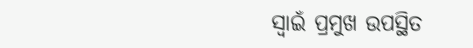ସ୍ବାଇଁ ପ୍ରମୁଖ ଉପସ୍ଥିତ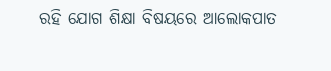ରହି ଯୋଗ ଶିକ୍ଷା ବିଷୟରେ ଆଲୋକପାତ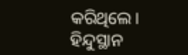କରିଥିଲେ।
ହିନ୍ଦୁସ୍ଥାନ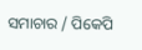ସମାଚାର / ପିକେପି